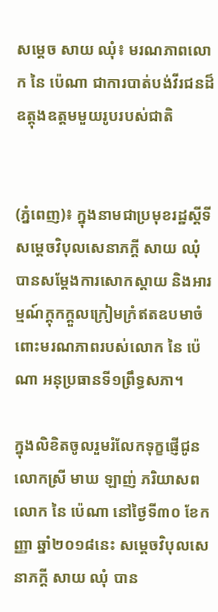សម្តេច សាយ ឈុំ៖ មរណភាពលោក នៃ ប៉េណា ជាការបាត់បង់វីរជនដ៏ឧត្តុងឧត្តមមួយរូបរបស់ជាតិ


(ភ្នំពេញ)៖ ក្នុងនាមជាប្រមុខរដ្ឋស្តីទី សម្តេចវិបុលសេនាភក្តី សាយ ឈុំ បានសម្តែងការសោកស្តាយ និងអារម្មណ៍ក្តុកក្តួលក្រៀមក្រំឥតឧបមាចំពោះមរណភាពរបស់លោក នៃ ប៉េណា អនុប្រធានទី១ព្រឹទ្ធសភា។

ក្នុងលិខិតចូលរួមរំលែកទុក្ខផ្ញើជូនលោកស្រី មាឃ ឡាញ់ ភរិយាសពលោក នៃ ប៉េណា នៅថ្ងៃទី៣០ ខែកញ្ញា ឆ្នាំ២០១៨នេះ សម្តេចវិបុលសេនាភក្តី សាយ ឈុំ បាន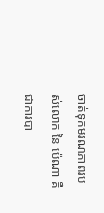ចាត់ទុកមរណភាពរបស់លោក នៃ ប៉េណា គឺជាការបា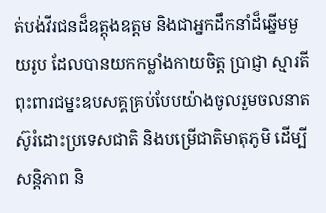ត់បង់វីរជនដ៏ឧត្តុងឧត្តម និងជាអ្នកដឹកនាំដ៏ឆ្នើមមួយរូប ដែលបានយកកម្លាំងកាយចិត្ត ប្រាជ្ញា ស្មារតីពុះពារជម្នះឧបសគ្គគ្រប់បែបយ៉ាងចូលរួមចលនាតស៊ូរំដោះប្រទេសជាតិ និងបម្រើជាតិមាតុភូមិ ដើម្បីសន្តិភាព និ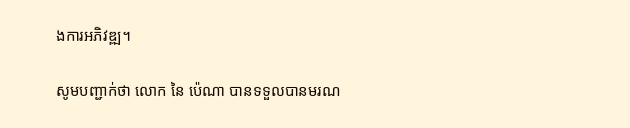ងការអភិវឌ្ឍ។

សូមបញ្ជាក់ថា លោក នៃ ប៉េណា បានទទួលបានមរណ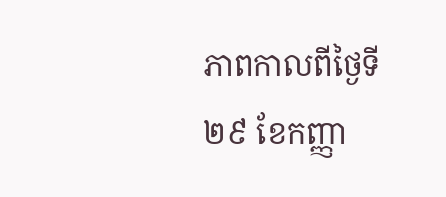ភាពកាលពីថ្ងៃទី២៩ ខែកញ្ញា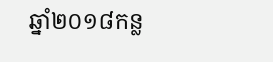ឆ្នាំ២០១៨កន្ល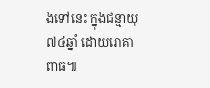ងទៅនេះ ក្នុងជន្មាយុ ៧៤ឆ្នាំ ដោយរោគាពាធ៕